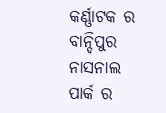କର୍ଣ୍ଣାଟକ ର ବାନ୍ଦିପୁର ନାସନାଲ ପାର୍କ ର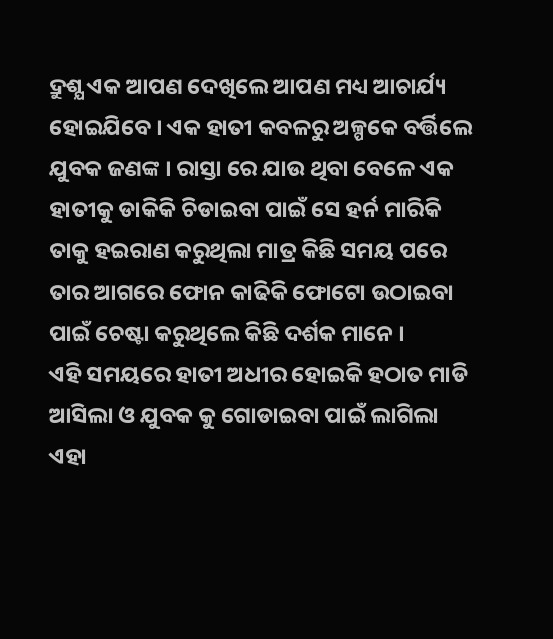ଦ୍ରୁଶ୍ଯ ଏକ ଆପଣ ଦେଖିଲେ ଆପଣ ମଧ୍ୟ ଆଚାର୍ଯ୍ୟ ହୋଇଯିବେ । ଏକ ହାତୀ କବଳରୁ ଅଳ୍ପକେ ବର୍ତ୍ତିଲେ ଯୁବକ ଜଣଙ୍କ । ରାସ୍ତା ରେ ଯାଉ ଥିବା ବେଳେ ଏକ ହାତୀକୁ ଡାକିକି ଚିଡାଇବା ପାଇଁ ସେ ହର୍ନ ମାରିକି ତାକୁ ହଇରାଣ କରୁଥିଲା ମାତ୍ର କିଛି ସମୟ ପରେ ତାର ଆଗରେ ଫୋନ କାଢିକି ଫୋଟୋ ଉଠାଇବା ପାଇଁ ଚେଷ୍ଟା କରୁଥିଲେ କିଛି ଦର୍ଶକ ମାନେ ।
ଏହି ସମୟରେ ହାତୀ ଅଧୀର ହୋଇକି ହଠାତ ମାଡି ଆସିଲା ଓ ଯୁବକ କୁ ଗୋଡାଇବା ପାଇଁ ଲାଗିଲା ଏହା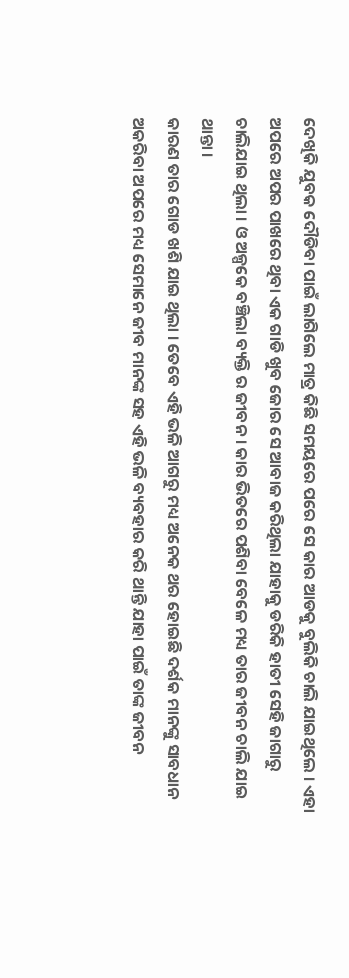ଦେଖିକି ଯୁବକ ଦୌଡିବା ପାଇଁ ଲାଗିଲେ ମାତ୍ର କିଛି ସମୟରେ ପରେ ସେ କାର ଆଡକୁ ବୁଲିକି ଚାଲି ଯାଇଥିଲେ । ଏହା ଅପରେ ଅପର ପାଖରେ ଥିବା ଏକ ଗାଡି ଖୁବ ଜୋର ସେ ଆବାଜ କରିଥିଲା ଯାହାକୁ ଡରିକି ହାତୀ ସେହି ଜାଗାରୁ ଚାଲିଯାଇ ଥିଲା । ଓ ଅଳ୍ପକେ ବଞ୍ଚିଲା ବ୍ୟକ୍ତି ର ଜୀବନ । କାର ଭିତରେ ପଶିବା ବେଳେ ମଧ୍ୟ ତାର ଜୀବନ ଚାଲି ଯାଇ ଥାନ୍ତା ।
କାରଣ ତାର ଗୋଡ ଖଶି ଯାଇ ଥିଲା । ତେବେ ଏହି ଭଳି ଆଗରୁ ମଧ୍ୟ ଅନେକ ଥର ହୋଇଛି ଦର୍ଶକ ମାନଙ୍କୁ ସାବଧାନ ଅକରିବା ଅପରେ ମଧ୍ୟ ସେମାନେ ଜୀବ ମାନଙ୍କ ସହ ଏହି ଭଳି ବ୍ୟବହାର କରି ଥାନ୍ତି ଯାହା ପାଇଁ ତାଙ୍କ ଜୀବନ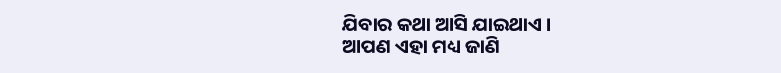ଯିବାର କଥା ଆସି ଯାଇଥାଏ ।
ଆପଣ ଏହା ମଧ୍ୟ ଜାଣି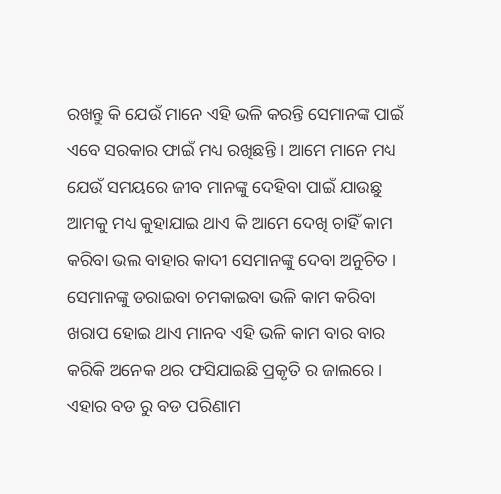ରଖନ୍ତୁ କି ଯେଉଁ ମାନେ ଏହି ଭଳି କରନ୍ତି ସେମାନଙ୍କ ପାଇଁ ଏବେ ସରକାର ଫାଇଁ ମଧ୍ୟ ରଖିଛନ୍ତି । ଆମେ ମାନେ ମଧ୍ୟ ଯେଉଁ ସମୟରେ ଜୀବ ମାନଙ୍କୁ ଦେହିବା ପାଇଁ ଯାଉଛୁ ଆମକୁ ମଧ୍ୟ କୁହାଯାଇ ଥାଏ କି ଆମେ ଦେଖି ଚାହିଁ କାମ କରିବା ଭଲ ବାହାର କାଦୀ ସେମାନଙ୍କୁ ଦେବା ଅନୁଚିତ ।
ସେମାନଙ୍କୁ ଡରାଇବା ଚମକାଇବା ଭଳି କାମ କରିବା ଖରାପ ହୋଇ ଥାଏ ମାନବ ଏହି ଭଳି କାମ ବାର ବାର କରିକି ଅନେକ ଥର ଫସିଯାଇଛି ପ୍ରକୃତି ର ଜାଲରେ । ଏହାର ବଡ ରୁ ବଡ ପରିଣାମ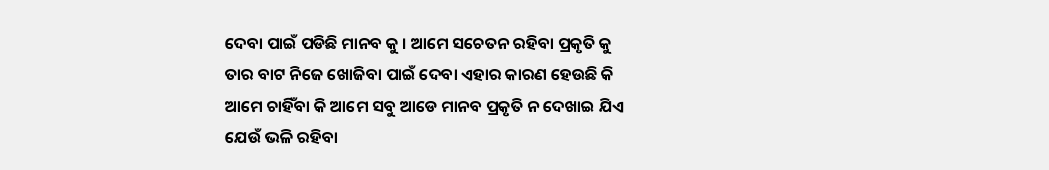ଦେବା ପାଇଁ ପଡିଛି ମାନବ କୁ । ଆମେ ସଚେତନ ରହିବା ପ୍ରକୃତି କୁ ତାର ବାଟ ନିଜେ ଖୋଜିବା ପାଇଁ ଦେବା ଏହାର କାରଣ ହେଉଛି କି ଆମେ ଚାହିଁବା କି ଆମେ ସବୁ ଆଡେ ମାନବ ପ୍ରକୃତି ନ ଦେଖାଇ ଯିଏ ଯେଉଁ ଭଳି ରହିବା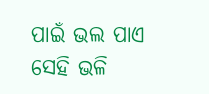ପାଇଁ ଭଲ ପାଏ ସେହି ଭଳି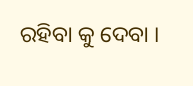ରହିବା କୁ ଦେବା ।